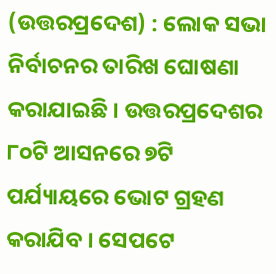(ଉତ୍ତରପ୍ରଦେଶ) : ଲୋକ ସଭା ନିର୍ବାଚନର ତାରିଖ ଘୋଷଣା କରାଯାଇଛି । ଉତ୍ତରପ୍ରଦେଶର ୮୦ଟି ଆସନରେ ୭ଟି ପର୍ଯ୍ୟାୟରେ ଭୋଟ ଗ୍ରହଣ କରାଯିବ । ସେପଟେ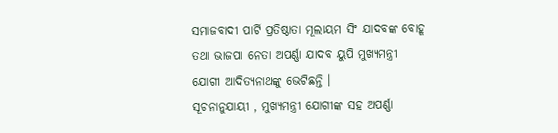ସମାଜବାଦୀ ପାର୍ଟି ପ୍ରତିଷ୍ଠାତା ମୂଲାୟମ ସିଂ ଯାଦବଙ୍କ ବୋହୂ ତଥା ଭାଜପା ନେତା ଅପର୍ଣ୍ଣା ଯାଦବ ୟୁପି ମୁଖ୍ୟମନ୍ତ୍ରୀ ଯୋଗୀ ଆଦିତ୍ୟନାଥଙ୍କୁ ଭେଟିଛନ୍ତି ।
ସୂଚନାନୁଯାୟୀ , ମୁଖ୍ୟମନ୍ତ୍ରୀ ଯୋଗୀଙ୍କ ସହ ଅପର୍ଣ୍ଣା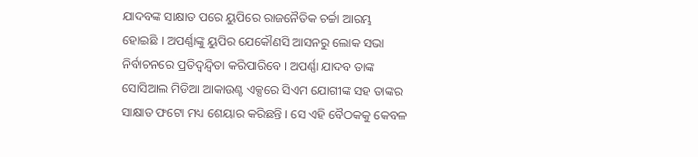ଯାଦବଙ୍କ ସାକ୍ଷାତ ପରେ ୟୁପିରେ ରାଜନୈତିକ ଚର୍ଚ୍ଚା ଆରମ୍ଭ ହୋଇଛି । ଅପର୍ଣ୍ଣାଙ୍କୁ ୟୁପିର ଯେକୌଣସି ଆସନରୁ ଲୋକ ସଭା ନିର୍ବାଚନରେ ପ୍ରତିଦ୍ୱନ୍ଦ୍ୱିତା କରିପାରିବେ । ଅପର୍ଣ୍ଣା ଯାଦବ ତାଙ୍କ ସୋସିଆଲ ମିଡିଆ ଆକାଉଣ୍ଟ ଏକ୍ସରେ ସିଏମ ଯୋଗୀଙ୍କ ସହ ତାଙ୍କର ସାକ୍ଷାତ ଫଟୋ ମଧ୍ୟ ଶେୟାର କରିଛନ୍ତି । ସେ ଏହି ବୈଠକକୁ କେବଳ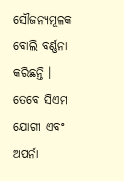ସୌଜନ୍ୟମୂଳକ ବୋଲି ବର୍ଣ୍ଣନା କରିଛନ୍ତି । ତେବେ ସିଏମ ଯୋଗୀ ଏବଂ ଅପର୍ନା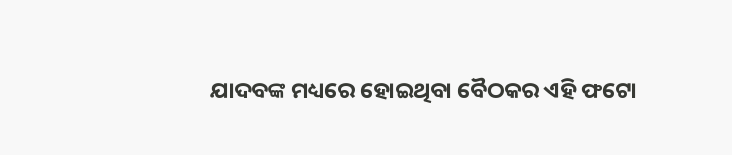ଯାଦବଙ୍କ ମଧ୍ୟରେ ହୋଇଥିବା ବୈଠକର ଏହି ଫଟୋ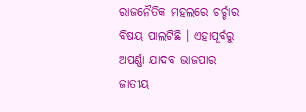ରାଜନୈତିକ ମହଲରେ ଚର୍ଚ୍ଚାର ବିଷୟ ପାଲଟିଛି । ଏହାପୂର୍ବରୁ ଅପର୍ଣ୍ଣା ଯାଦବ ଭାଜପାର ଜାତୀୟ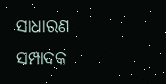ସାଧାରଣ ସମ୍ପାଦକ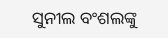ସୁନୀଲ ବଂଶଲଙ୍କୁ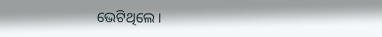ଭେଟିଥିଲେ ।